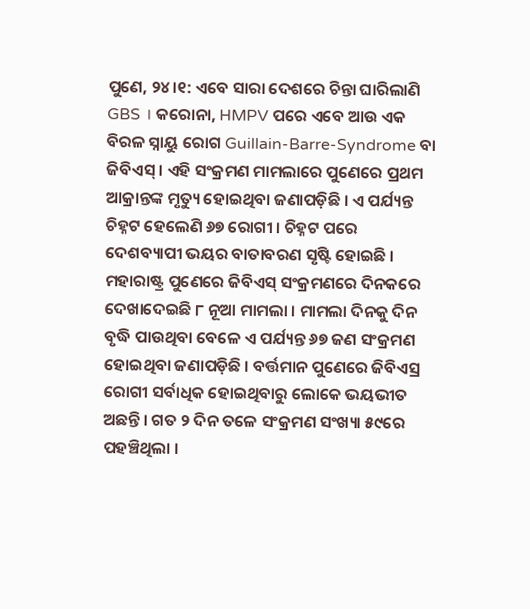ପୁଣେ, ୨୪।୧: ଏବେ ସାରା ଦେଶରେ ଚିନ୍ତା ଘାରିଲାଣି GBS । କରୋନା, HMPV ପରେ ଏବେ ଆଉ ଏକ ବିରଳ ସ୍ନାୟୁ ରୋଗ Guillain-Barre-Syndrome ବା ଜିବିଏସ୍ । ଏହି ସଂକ୍ରମଣ ମାମଲାରେ ପୁଣେରେ ପ୍ରଥମ ଆକ୍ରାନ୍ତଙ୍କ ମୃତ୍ୟୁ ହୋଇଥିବା ଜଣାପଡ଼ିଛି । ଏ ପର୍ଯ୍ୟନ୍ତ ଚିହ୍ନଟ ହେଲେଣି ୬୭ ରୋଗୀ । ଚିହ୍ନଟ ପରେ ଦେଶବ୍ୟାପୀ ଭୟର ବାତାବରଣ ସୃଷ୍ଟି ହୋଇଛି । ମହାରାଷ୍ଟ୍ର ପୁଣେରେ ଜିବିଏସ୍ ସଂକ୍ରମଣରେ ଦିନକରେ ଦେଖାଦେଇଛି ୮ ନୂଆ ମାମଲା । ମାମଲା ଦିନକୁ ଦିନ ବୃଦ୍ଧି ପାଉଥିବା ବେଳେ ଏ ପର୍ଯ୍ୟନ୍ତ ୬୭ ଜଣ ସଂକ୍ରମଣ ହୋଇଥିବା ଜଣାପଡ଼ିଛି । ବର୍ତ୍ତମାନ ପୁଣେରେ ଜିବିଏସ୍ର ରୋଗୀ ସର୍ବାଧିକ ହୋଇଥିବାରୁ ଲୋକେ ଭୟଭୀତ ଅଛନ୍ତି । ଗତ ୨ ଦିନ ତଳେ ସଂକ୍ରମଣ ସଂଖ୍ୟା ୫୯ରେ ପହଞ୍ଚିଥିଲା ।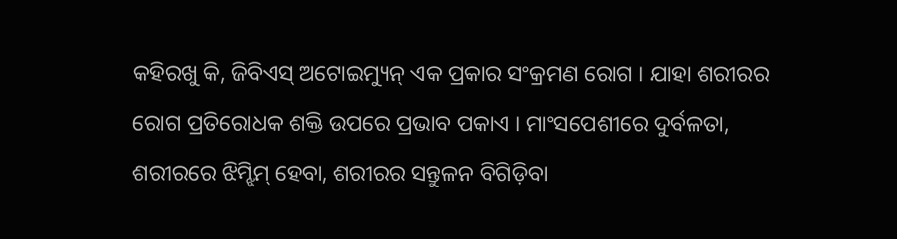କହିରଖୁ କି, ଜିବିଏସ୍ ଅଟୋଇମ୍ୟୁନ୍ ଏକ ପ୍ରକାର ସଂକ୍ରମଣ ରୋଗ । ଯାହା ଶରୀରର ରୋଗ ପ୍ରତିରୋଧକ ଶକ୍ତି ଉପରେ ପ୍ରଭାବ ପକାଏ । ମାଂସପେଶୀରେ ଦୁର୍ବଳତା, ଶରୀରରେ ଝିମ୍ଝିମ୍ ହେବା, ଶରୀରର ସନ୍ତୁଳନ ବିଗିଡ଼ିବା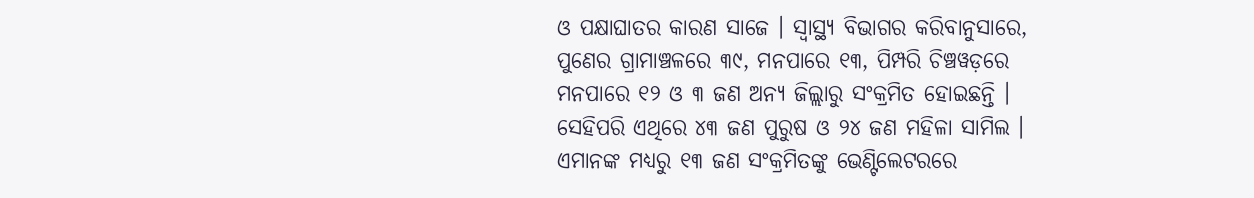ଓ ପକ୍ଷାଘାତର କାରଣ ସାଜେ । ସ୍ୱାସ୍ଥ୍ୟ ବିଭାଗର କରିବାନୁସାରେ, ପୁଣେର ଗ୍ରାମାଞ୍ଚଳରେ ୩୯, ମନପାରେ ୧୩, ପିମ୍ପରି ଚିଞ୍ଚୱଡ଼ରେ ମନପାରେ ୧୨ ଓ ୩ ଜଣ ଅନ୍ୟ ଜିଲ୍ଲାରୁ ସଂକ୍ରମିତ ହୋଇଛନ୍ତି । ସେହିପରି ଏଥିରେ ୪୩ ଜଣ ପୁରୁଷ ଓ ୨୪ ଜଣ ମହିଳା ସାମିଲ । ଏମାନଙ୍କ ମଧ୍ୟରୁ ୧୩ ଜଣ ସଂକ୍ରମିତଙ୍କୁ ଭେଣ୍ଟିଲେଟରରେ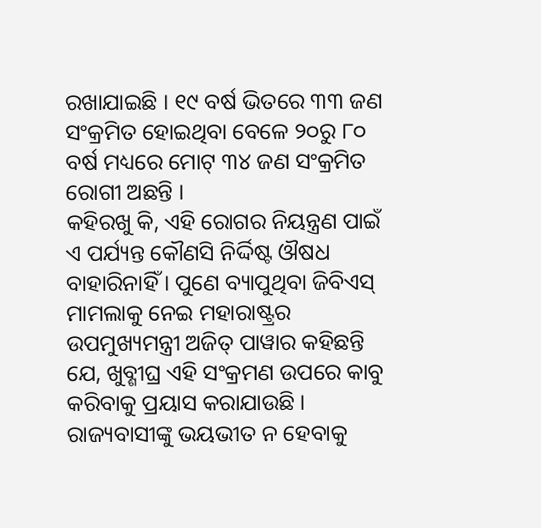ରଖାଯାଇଛି । ୧୯ ବର୍ଷ ଭିତରେ ୩୩ ଜଣ ସଂକ୍ରମିତ ହୋଇଥିବା ବେଳେ ୨୦ରୁ ୮୦ ବର୍ଷ ମଧ୍ୟରେ ମୋଟ୍ ୩୪ ଜଣ ସଂକ୍ରମିତ ରୋଗୀ ଅଛନ୍ତି ।
କହିରଖୁ କି, ଏହି ରୋଗର ନିୟନ୍ତ୍ରଣ ପାଇଁ ଏ ପର୍ଯ୍ୟନ୍ତ କୌଣସି ନିର୍ଦ୍ଦିଷ୍ଟ ଔଷଧ ବାହାରିନାହିଁ । ପୁଣେ ବ୍ୟାପୁଥିବା ଜିବିଏସ୍ ମାମଲାକୁ ନେଇ ମହାରାଷ୍ଟ୍ରର ଉପମୁଖ୍ୟମନ୍ତ୍ରୀ ଅଜିତ୍ ପାୱାର କହିଛନ୍ତି ଯେ, ଖୁବ୍ଶୀଘ୍ର ଏହି ସଂକ୍ରମଣ ଉପରେ କାବୁ କରିବାକୁ ପ୍ରୟାସ କରାଯାଉଛି । ରାଜ୍ୟବାସୀଙ୍କୁ ଭୟଭୀତ ନ ହେବାକୁ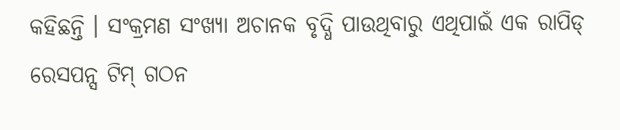କହିଛନ୍ତି । ସଂକ୍ରମଣ ସଂଖ୍ୟା ଅଚାନକ ବୃଦ୍ଧି ପାଉଥିବାରୁ ଏଥିପାଇଁ ଏକ ରାପିଡ୍ ରେସପନ୍ସ ଟିମ୍ ଗଠନ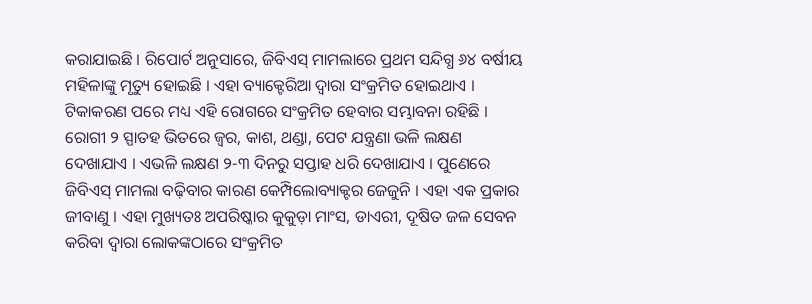କରାଯାଇଛି । ରିପୋର୍ଟ ଅନୁସାରେ, ଜିବିଏସ୍ ମାମଲାରେ ପ୍ରଥମ ସନ୍ଦିଗ୍ଧ ୬୪ ବର୍ଷୀୟ ମହିଳାଙ୍କୁ ମୃତ୍ୟୁ ହୋଇଛି । ଏହା ବ୍ୟାକ୍ଟେରିଆ ଦ୍ୱାରା ସଂକ୍ରମିତ ହୋଇଥାଏ । ଟିକାକରଣ ପରେ ମଧ୍ୟ ଏହି ରୋଗରେ ସଂକ୍ରମିତ ହେବାର ସମ୍ଭାବନା ରହିଛି । ରୋଗୀ ୨ ସ୍ପାତହ ଭିତରେ ଜ୍ୱର, କାଶ, ଥଣ୍ଡା, ପେଟ ଯନ୍ତ୍ରଣା ଭଳି ଲକ୍ଷଣ ଦେଖାଯାଏ । ଏଭଳି ଲକ୍ଷଣ ୨-୩ ଦିନରୁ ସପ୍ତାହ ଧରି ଦେଖାଯାଏ । ପୁଣେରେ ଜିବିଏସ୍ ମାମଲା ବଢ଼ିବାର କାରଣ କେମ୍ପିଲୋବ୍ୟାକ୍ଟର ଜେଜୁନି । ଏହା ଏକ ପ୍ରକାର ଜୀବାଣୁ । ଏହା ମୁଖ୍ୟତଃ ଅପରିଷ୍କାର କୁକୁଡ଼ା ମାଂସ, ଡାଏରୀ, ଦୂଷିତ ଜଳ ସେବନ କରିବା ଦ୍ୱାରା ଲୋକଙ୍କଠାରେ ସଂକ୍ରମିତ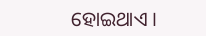ହୋଇଥାଏ ।